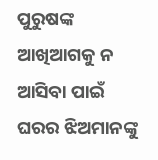ପୁରୁଷଙ୍କ ଆଖିଆଗକୁ ନ ଆସିବା ପାଇଁ ଘରର ଝିଅମାନଙ୍କୁ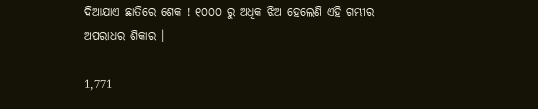ଦିଆଯାଏ ଛାତିରେ ଶେକ ! ୧୦୦୦ ରୁ ଅଧିକ ଝିଅ ହେଲେଣି ଏହି ଗମ୍ଭୀର ଅପରାଧର ଶିକାର ।

1,771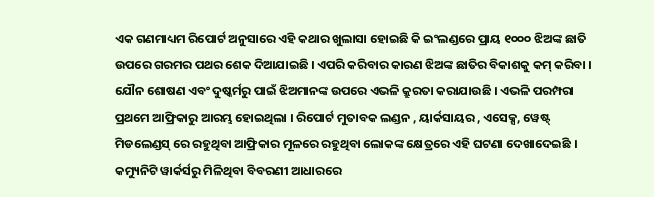ଏକ ଗଣମାଧ୍ୟମ ରିପୋର୍ଟ ଅନୁସାରେ ଏହି କଥାର ଖୁଲାସା ହୋଇଛି କି ଇଂଲଣ୍ଡରେ ପ୍ରାୟ ୧୦୦୦ ଝିଅଙ୍କ ଛାତି ଉପରେ ଗରମର ପଥର ଶେକ ଦିଆଯାଇଛି । ଏପରି କରିବାର କାରଣ ଝିଅଙ୍କ ଛାତିର ବିକାଶକୁ କମ୍ କରିବା । ଯୌନ ଶୋଷଣ ଏବଂ ଦୁଷ୍କର୍ମରୁ ପାଇଁ ଝିଅମାନଙ୍କ ଉପରେ ଏଭଳି କ୍ରୁରତା କରାଯାଉଛି । ଏଭଳି ପରମ୍ପରା ପ୍ରଥମେ ଆଫ୍ରିକାରୁ ଆରମ୍ଭ ହୋଇଥିଲା । ରିପୋର୍ଟ ମୁତାବକ ଲଣ୍ଡନ , ୟାର୍କସାୟର , ଏସେକ୍ସ, ୱେଷ୍ଟ୍ ମିଡଲେଣ୍ଡସ୍ ରେ ରହୁଥିବା ଆଫ୍ରିକାର ମୂଳରେ ରହୁଥିବା ଲୋକଙ୍କ କ୍ଷେତ୍ରରେ ଏହି ଘଟଣା ଦେଖାଦେଇଛି । କମ୍ୟୁନିଟି ୱାର୍କର୍ସରୁ ମିଳିଥିବା ବିବରଣୀ ଆଧାରରେ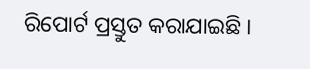ରିପୋର୍ଟ ପ୍ରସ୍ତୁତ କରାଯାଇଛି ।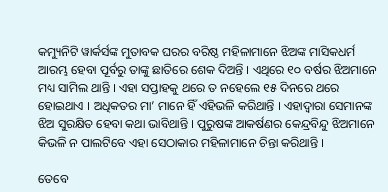କମ୍ୟୁନିଟି ୱାର୍କର୍ସଙ୍କ ମୁତାବକ ଘରର ବରିଷ୍ଠ ମହିଳାମାନେ ଝିଅଙ୍କ ମାସିକଧର୍ମ ଆରମ୍ଭ ହେବା ପୂର୍ବରୁ ତାଙ୍କୁ ଛାତିରେ ଶେକ ଦିଅନ୍ତି । ଏଥିରେ ୧୦ ବର୍ଷର ଝିଅମାନେ ମଧ୍ୟ ସାମିଲ ଥାନ୍ତି । ଏହା ସପ୍ତାହକୁ ଥରେ ତ ନହେଲେ ୧୫ ଦିନରେ ଥରେ ହୋଇଥାଏ । ଅଧିକତର ମା’ ମାନେ ହିଁ ଏହିଭଳି କରିଥାନ୍ତି । ଏହାଦ୍ୱାରା ସେମାନଙ୍କ ଝିଅ ସୁରକ୍ଷିତ ହେବା କଥା ଭାବିଥାନ୍ତି । ପୁରୁଷଙ୍କ ଆକର୍ଷଣର କେନ୍ଦ୍ରବିନ୍ଦୁ ଝିଅମାନେ କିଭଳି ନ ପାଲଟିବେ ଏହା ସେଠାକାର ମହିଳାମାନେ ଚିନ୍ତା କରିଥାନ୍ତି ।

ତେବେ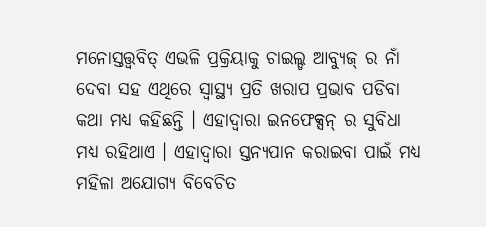ମନୋସ୍ତତ୍ତ୍ୱବିତ୍ ଏଭଳି ପ୍ରକ୍ରିୟାକୁ ଚାଇଲ୍ଡ ଆବ୍ୟୁଜ୍ ର ନାଁ ଦେବା ସହ ଏଥିରେ ସ୍ୱାସ୍ଥ୍ୟ ପ୍ରତି ଖରାପ ପ୍ରଭାବ ପଡିବା କଥା ମଧ୍ୟ କହିଛନ୍ତି । ଏହାଦ୍ୱାରା ଇନଫେକ୍ସନ୍ ର ସୁବିଧା ମଧ୍ୟ ରହିଥାଏ । ଏହାଦ୍ୱାରା ସ୍ତନ୍ୟପାନ କରାଇବା ପାଇଁ ମଧ୍ୟ ମହିଳା ଅଯୋଗ୍ୟ ବିବେଚିତ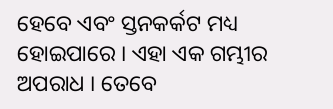ହେବେ ଏବଂ ସ୍ତନକର୍କଟ ମଧ୍ୟ ହୋଇପାରେ । ଏହା ଏକ ଗମ୍ଭୀର ଅପରାଧ । ତେବେ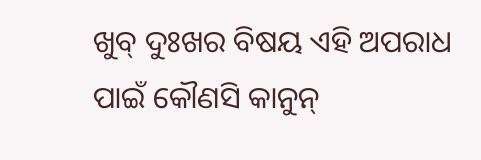ଖୁବ୍ ଦୁଃଖର ବିଷୟ ଏହି ଅପରାଧ ପାଇଁ କୌଣସି କାନୁନ୍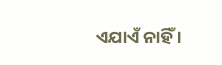ଏଯାଏଁ ନାହିଁ ।